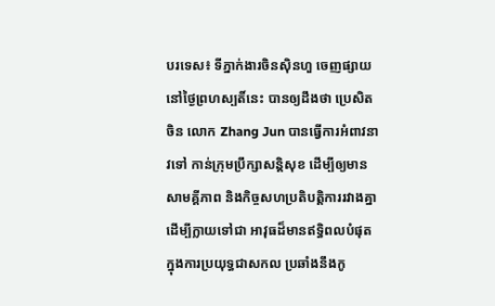បរទេស៖ ទីភ្នាក់ងារចិនស៊ិនហួ ចេញផ្សាយនៅថ្ងៃព្រហស្បតិ៍នេះ បានឲ្យដឹងថា ប្រេសិតចិន លោក Zhang Jun បានធ្វើការអំពាវនាវទៅ កាន់ក្រុមប្រឹក្សាសន្តិសុខ ដើម្បីឲ្យមានសាមគ្គីភាព និងកិច្ចសហប្រតិបត្តិការរវាងគ្នា ដើម្បីក្លាយទៅជា អាវុធដ៏មានឥទ្ធិពលបំផុត ក្នុងការប្រយុទ្ធជាសកល ប្រឆាំងនឹងកូ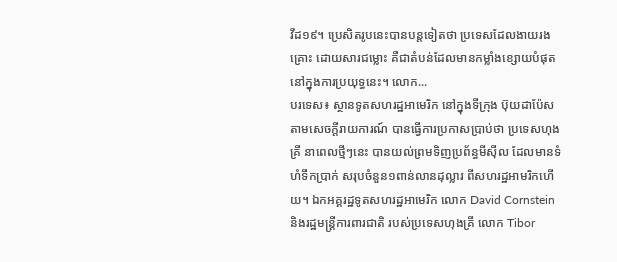វីដ១៩។ ប្រេសិតរូបនេះបានបន្តទៀតថា ប្រទេសដែលងាយរងគ្រោះ ដោយសារជម្លោះ គឺជាតំបន់ដែលមានកម្លាំងខ្សោយបំផុត នៅក្នុងការប្រយុទ្ធនេះ។ លោក...
បរទេស៖ ស្ថានទូតសហរដ្ឋអាមេរិក នៅក្នុងទីក្រុង ប៊ុយដាប៉ែស តាមសេចក្តីរាយការណ៍ បានធ្វើការប្រកាសប្រាប់ថា ប្រទេសហុងគ្រី នាពេលថ្មីៗនេះ បានយល់ព្រមទិញប្រព័ន្ធមីស៊ីល ដែលមានទំហំទឹកប្រាក់ សរុបចំនួន១ពាន់លានដុល្លារ ពីសហរដ្ឋអាមរិកហើយ។ ឯកអគ្គរដ្ឋទូតសហរដ្ឋអាមេរិក លោក David Cornstein និងរដ្ឋមន្ត្រីការពារជាតិ របស់ប្រទេសហុងគ្រី លោក Tibor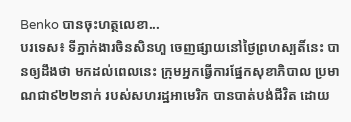Benko បានចុះហត្ថលេខា...
បរទេស៖ ទីភ្នាក់ងារចិនសិនហួ ចេញផ្សាយនៅថ្ងៃព្រហស្បតិ៍នេះ បានឲ្យដឹងថា មកដល់ពេលនេះ ក្រុមអ្នកធ្វើការផ្នែកសុខាភិបាល ប្រមាណជា៩២២នាក់ របស់សហរដ្ឋអាមេរិក បានបាត់បង់ជីវិត ដោយ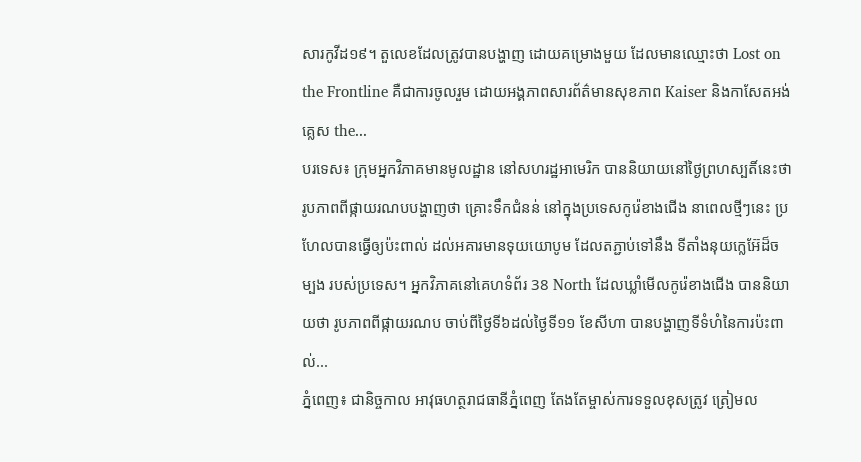សារកូវីដ១៩។ តួលេខដែលត្រូវបានបង្ហាញ ដោយគម្រោងមួយ ដែលមានឈ្មោះថា Lost on the Frontline គឺជាការចូលរួម ដោយអង្គភាពសារព័ត៌មានសុខភាព Kaiser និងកាសែតអង់គ្លេស the...
បរទេស៖ ក្រុមអ្នកវិភាគមានមូលដ្ឋាន នៅសហរដ្ឋអាមេរិក បាននិយាយនៅថ្ងៃព្រហស្បតិ៍នេះថា រូបភាពពីផ្កាយរណបបង្ហាញថា គ្រោះទឹកជំនន់ នៅក្នុងប្រទេសកូរ៉េខាងជើង នាពេលថ្មីៗនេះ ប្រហែលបានធ្វើឲ្យប៉ះពាល់ ដល់អគារមានទុយយោបូម ដែលតភ្ជាប់ទៅនឹង ទីតាំងនុយក្លេអ៊ែដ៏ចម្បង របស់ប្រទេស។ អ្នកវិភាគនៅគេហទំព័រ 38 North ដែលឃ្លាំមើលកូរ៉េខាងជើង បាននិយាយថា រូបភាពពីផ្កាយរណប ចាប់ពីថ្ងៃទី៦ដល់ថ្ងៃទី១១ ខែសីហា បានបង្ហាញទីទំហំនៃការប៉ះពាល់...
ភ្នំពេញ៖ ជានិច្ចកាល អាវុធហត្ថរាជធានីភ្នំពេញ តែងតែម្ចាស់ការទទួលខុសត្រូវ ត្រៀមល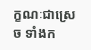ក្ខណៈជាស្រេច ទាំងក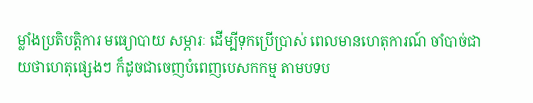ម្លាំងប្រតិបត្តិការ មធ្យោបាយ សម្ភារៈ ដើម្បីទុកប្រើប្រាស់ ពេលមានហេតុការណ៍ ចាំបាច់ជាយថាហេតុផ្សេងៗ ក៏ដូចជាចេញបំពេញបេសកកម្ម តាមបទប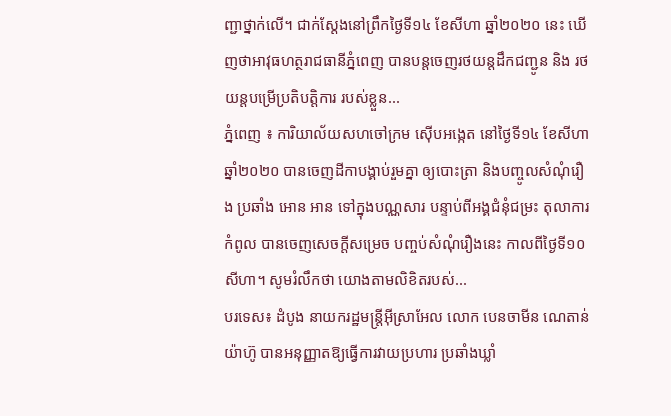ញ្ជាថ្នាក់លើ។ ជាក់ស្តែងនៅព្រឹកថ្ងៃទី១៤ ខែសីហា ឆ្នាំ២០២០ នេះ ឃើញថាអាវុធហត្ថរាជធានីភ្នំពេញ បានបន្តចេញរថយន្តដឹកជញ្ជូន និង រថយន្តបម្រើប្រតិបត្តិការ របស់ខ្លួន...
ភ្នំពេញ ៖ ការិយាល័យសហចៅក្រម ស៊ើបអង្កេត នៅថ្ងៃទី១៤ ខែសីហា ឆ្នាំ២០២០ បានចេញដីកាបង្គាប់រួមគ្នា ឲ្យបោះត្រា និងបញ្ចូលសំណុំរឿង ប្រឆាំង អោន អាន ទៅក្នុងបណ្ណសារ បន្ទាប់ពីអង្គជំនុំជម្រះ តុលាការកំពូល បានចេញសេចក្តីសម្រេច បញ្ចប់សំណុំរឿងនេះ កាលពីថ្ងៃទី១០ សីហា។ សូមរំលឹកថា យោងតាមលិខិតរបស់...
បរទេស៖ ដំបូង នាយករដ្ឋមន្រ្តីអ៊ីស្រាអែល លោក បេនចាមីន ណេតាន់យ៉ាហ៊ូ បានអនុញ្ញាតឱ្យធ្វើការវាយប្រហារ ប្រឆាំងឃ្លាំ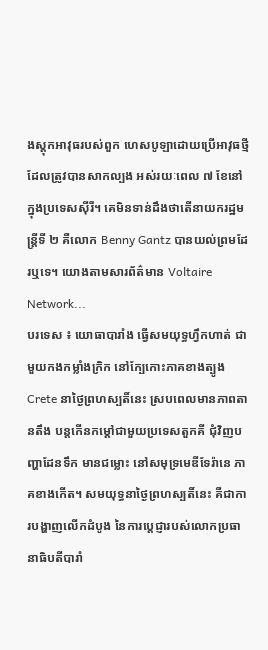ងស្តុកអាវុធរបស់ពួក ហេសបូឡាដោយប្រើអាវុធថ្មី ដែលត្រូវបានសាកល្បង អស់រយៈពេល ៧ ខែនៅក្នុងប្រទេសស៊ីរី។ គេមិនទាន់ដឹងថាតើនាយករដ្ឋមន្រ្តីទី ២ គឺលោក Benny Gantz បានយល់ព្រមដែរឬទេ។ យោងតាមសារព័ត៌មាន Voltaire Network...
បរទេស ៖ យោធាបារាំង ធ្វើសមយុទ្ធហ្វឹកហាត់ ជាមួយកងកម្លាំងក្រិក នៅក្បែកោះភាគខាងត្បូង Crete នាថ្ងៃព្រហស្បតិ៍នេះ ស្របពេលមានភាពតានតឹង បន្តកើនកម្តៅជាមួយប្រទេសតួកគី ជុំវិញបញ្ហាដែនទឹក មានជម្លោះ នៅសមុទ្រមេឌីទែរ៉ានេ ភាគខាងកើត។ សមយុទ្ធនាថ្ងៃព្រហស្បតិ៍នេះ គឺជាការបង្ហាញលើកដំបូង នៃការប្តេជ្ញារបស់លោកប្រធានាធិបតីបារាំ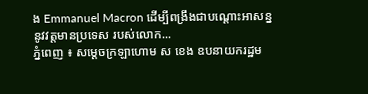ង Emmanuel Macron ដើម្បីពង្រឹងជាបណ្ដោះអាសន្ន នូវវត្តមានប្រទេស របស់លោក...
ភ្នំពេញ ៖ សម្ដេចក្រឡាហោម ស ខេង ឧបនាយករដ្ឋម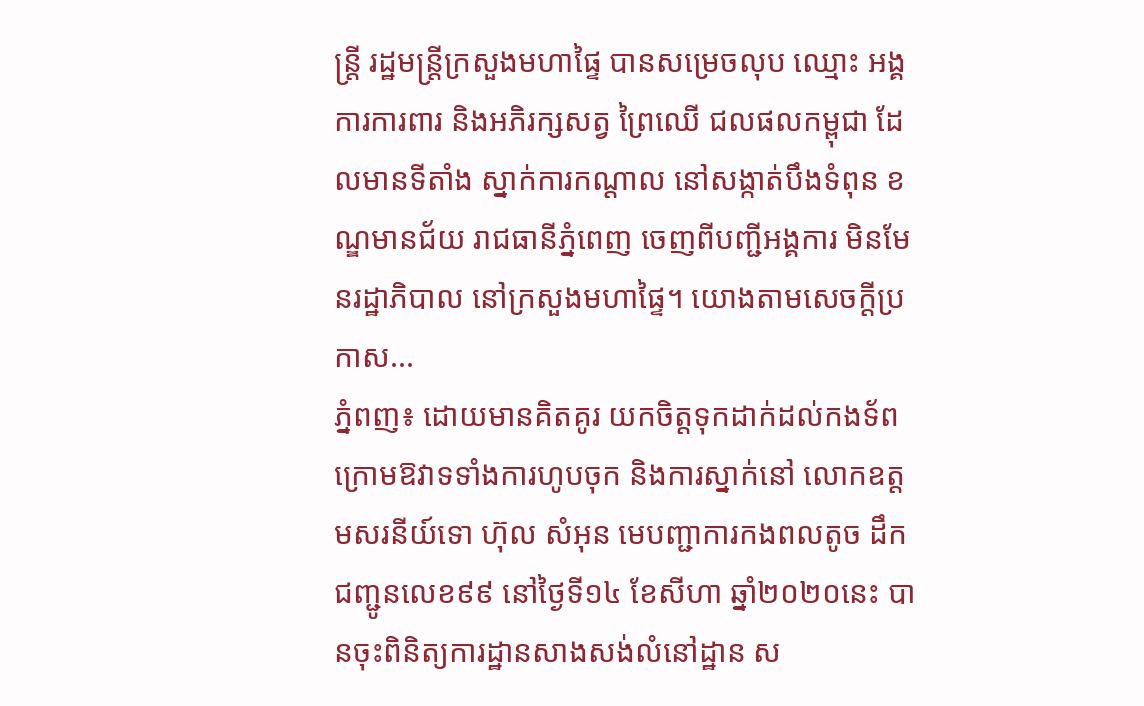ន្ដ្រី រដ្ឋមន្ដ្រីក្រសួងមហាផ្ទៃ បានសម្រេចលុប ឈ្មោះ អង្គការការពារ និងអភិរក្សសត្វ ព្រៃឈើ ជលផលកម្ពុជា ដែលមានទីតាំង ស្នាក់ការកណ្ដាល នៅសង្កាត់បឹងទំពុន ខណ្ឌមានជ័យ រាជធានីភ្នំពេញ ចេញពីបញ្ជីអង្គការ មិនមែនរដ្ឋាភិបាល នៅក្រសួងមហាផ្ទៃ។ យោងតាមសេចក្ដីប្រកាស...
ភ្នំពញ៖ ដោយមានគិតគូរ យកចិត្តទុកដាក់ដល់កងទ័ព ក្រោមឱវាទទាំងការហូបចុក និងការស្នាក់នៅ លោកឧត្តមសរនីយ៍ទោ ហ៊ុល សំអុន មេបញ្ជាការកងពលតូច ដឹកជញ្ជូនលេខ៩៩ នៅថ្ងៃទី១៤ ខែសីហា ឆ្នាំ២០២០នេះ បានចុះពិនិត្យការដ្ឋានសាងសង់លំនៅដ្ឋាន ស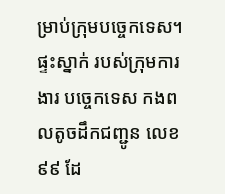ម្រាប់ក្រុមបច្ចេកទេស។ ផ្ទះស្នាក់ របស់ក្រុមការងារ បច្ចេកទេស កងពលតូចដឹកជញ្ជូន លេខ៩៩ ដែ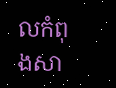លកំពុងសា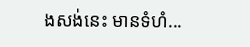ងសង់នេះ មានទំហំ...